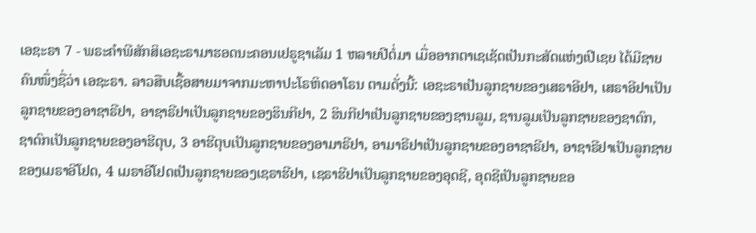ເອຊະຣາ 7 - ພຣະຄຳພີສັກສິເອຊະຣາມາຮອດນະຄອນເຢຣູຊາເລັມ 1 ຫລາຍປີຕໍ່ມາ ເມື່ອອາກຕາເຊເຊັດເປັນກະສັດແຫ່ງເປີເຊຍ ໄດ້ມີຊາຍຄົນໜຶ່ງຊື່ວ່າ ເອຊະຣາ. ລາວສືບເຊື້ອສາຍມາຈາກມະຫາປະໂຣຫິດອາໂຣນ ຕາມດັ່ງນີ້: ເອຊະຣາເປັນລູກຊາຍຂອງເສຣາອີຢາ, ເສຣາອີຢາເປັນລູກຊາຍຂອງອາຊາຣີຢາ, ອາຊາຣີຢາເປັນລູກຊາຍຂອງຮິນກີຢາ, 2 ຮິນກີຢາເປັນລູກຊາຍຂອງຊານລູມ, ຊານລູມເປັນລູກຊາຍຂອງຊາດົກ, ຊາດົກເປັນລູກຊາຍຂອງອາຮີຕຸບ, 3 ອາຮີຕຸບເປັນລູກຊາຍຂອງອາມາຣີຢາ, ອາມາຣີຢາເປັນລູກຊາຍຂອງອາຊາຣີຢາ, ອາຊາຣີຢາເປັນລູກຊາຍຂອງເມຣາອີໂຢດ, 4 ເມຣາອີໂຢດເປັນລູກຊາຍຂອງເຊຣາຮີຢາ, ເຊຣາຮີຢາເປັນລູກຊາຍຂອງອຸດຊີ, ອຸດຊີເປັນລູກຊາຍຂອ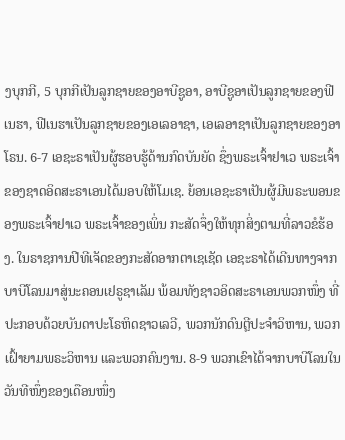ງບຸກກີ, 5 ບຸກກີເປັນລູກຊາຍຂອງອາບີຊູອາ, ອາບີຊູອາເປັນລູກຊາຍຂອງຟີເນຮາ, ຟີເນຮາເປັນລູກຊາຍຂອງເອເລອາຊາ, ເອເລອາຊາເປັນລູກຊາຍຂອງອາໂຣນ. 6-7 ເອຊະຣາເປັນຜູ້ຮອບຮູ້ດ້ານກົດບັນຍັດ ຊຶ່ງພຣະເຈົ້າຢາເວ ພຣະເຈົ້າຂອງຊາດອິດສະຣາເອນໄດ້ມອບໃຫ້ໂມເຊ. ຍ້ອນເອຊະຣາເປັນຜູ້ມີພຣະພອນຂອງພຣະເຈົ້າຢາເວ ພຣະເຈົ້າຂອງເພິ່ນ ກະສັດຈຶ່ງໃຫ້ທຸກສິ່ງຕາມທີ່ລາວຂໍຮ້ອງ. ໃນຣາຊການປີທີເຈັດຂອງກະສັດອາກຕາເຊເຊັດ ເອຊະຣາໄດ້ເດີນທາງຈາກບາບີໂລນມາສູ່ນະຄອນເຢຣູຊາເລັມ ພ້ອມທັງຊາວອິດສະຣາເອນພວກໜຶ່ງ ທີ່ປະກອບດ້ວຍບັນດາປະໂຣຫິດຊາວເລວີ, ພວກນັກດົນຕຼີປະຈຳວິຫານ, ພວກເຝົ້າຍາມພຣະວິຫານ ແລະພວກຄົນງານ. 8-9 ພວກເຂົາໄດ້ຈາກບາບີໂລນໃນວັນທີໜຶ່ງຂອງເດືອນໜຶ່ງ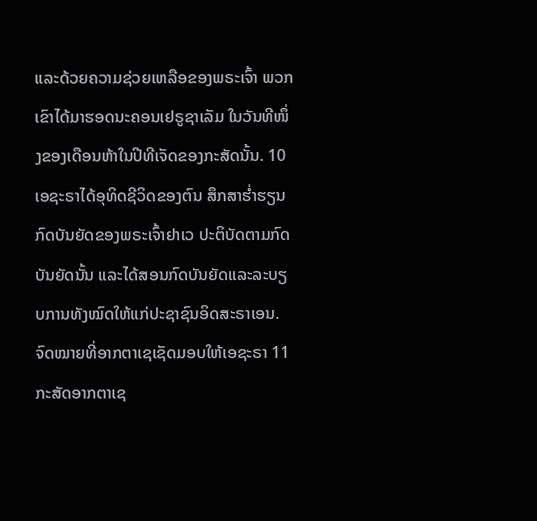ແລະດ້ວຍຄວາມຊ່ວຍເຫລືອຂອງພຣະເຈົ້າ ພວກເຂົາໄດ້ມາຮອດນະຄອນເຢຣູຊາເລັມ ໃນວັນທີໜຶ່ງຂອງເດືອນຫ້າໃນປີທີເຈັດຂອງກະສັດນັ້ນ. 10 ເອຊະຣາໄດ້ອຸທິດຊີວິດຂອງຕົນ ສຶກສາຮໍ່າຮຽນກົດບັນຍັດຂອງພຣະເຈົ້າຢາເວ ປະຕິບັດຕາມກົດບັນຍັດນັ້ນ ແລະໄດ້ສອນກົດບັນຍັດແລະລະບຽບການທັງໝົດໃຫ້ແກ່ປະຊາຊົນອິດສະຣາເອນ. ຈົດໝາຍທີ່ອາກຕາເຊເຊັດມອບໃຫ້ເອຊະຣາ 11 ກະສັດອາກຕາເຊ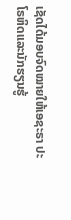ເຊັດໄດ້ມອບຈົດໝາຍໃຫ້ເອຊະຣາ ປະໂຣຫິດແລະນັກຮຽນຮູ້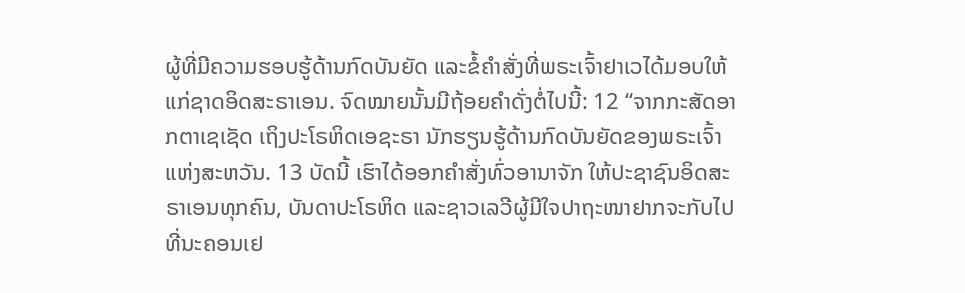ຜູ້ທີ່ມີຄວາມຮອບຮູ້ດ້ານກົດບັນຍັດ ແລະຂໍ້ຄຳສັ່ງທີ່ພຣະເຈົ້າຢາເວໄດ້ມອບໃຫ້ແກ່ຊາດອິດສະຣາເອນ. ຈົດໝາຍນັ້ນມີຖ້ອຍຄຳດັ່ງຕໍ່ໄປນີ້: 12 “ຈາກກະສັດອາກຕາເຊເຊັດ ເຖິງປະໂຣຫິດເອຊະຣາ ນັກຮຽນຮູ້ດ້ານກົດບັນຍັດຂອງພຣະເຈົ້າແຫ່ງສະຫວັນ. 13 ບັດນີ້ ເຮົາໄດ້ອອກຄຳສັ່ງທົ່ວອານາຈັກ ໃຫ້ປະຊາຊົນອິດສະຣາເອນທຸກຄົນ, ບັນດາປະໂຣຫິດ ແລະຊາວເລວີຜູ້ມີໃຈປາຖະໜາຢາກຈະກັບໄປທີ່ນະຄອນເຢ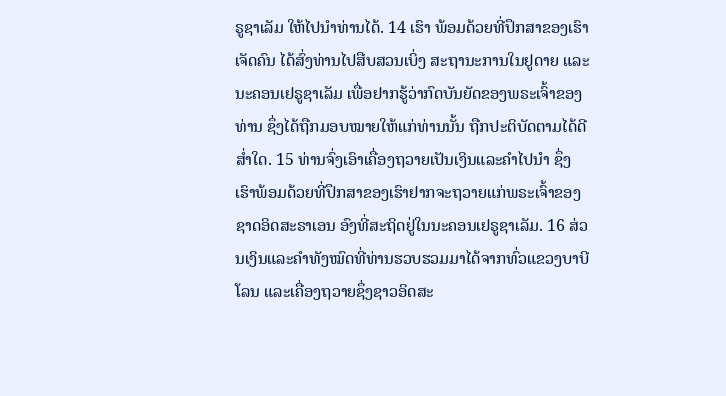ຣູຊາເລັມ ໃຫ້ໄປນຳທ່ານໄດ້. 14 ເຮົາ ພ້ອມດ້ວຍທີ່ປຶກສາຂອງເຮົາເຈັດຄົນ ໄດ້ສົ່ງທ່ານໄປສືບສວນເບິ່ງ ສະຖານະການໃນຢູດາຍ ແລະນະຄອນເຢຣູຊາເລັມ ເພື່ອຢາກຮູ້ວ່າກົດບັນຍັດຂອງພຣະເຈົ້າຂອງທ່ານ ຊຶ່ງໄດ້ຖືກມອບໝາຍໃຫ້ແກ່ທ່ານນັ້ນ ຖືກປະຕິບັດຕາມໄດ້ດີສໍ່າໃດ. 15 ທ່ານຈົ່ງເອົາເຄື່ອງຖວາຍເປັນເງິນແລະຄຳໄປນຳ ຊຶ່ງເຮົາພ້ອມດ້ວຍທີ່ປຶກສາຂອງເຮົາຢາກຈະຖວາຍແກ່ພຣະເຈົ້າຂອງຊາດອິດສະຣາເອນ ອົງທີ່ສະຖິດຢູ່ໃນນະຄອນເຢຣູຊາເລັມ. 16 ສ່ວນເງິນແລະຄຳທັງໝົດທີ່ທ່ານຮວບຮວມມາໄດ້ຈາກທົ່ວແຂວງບາບີໂລນ ແລະເຄື່ອງຖວາຍຊຶ່ງຊາວອິດສະ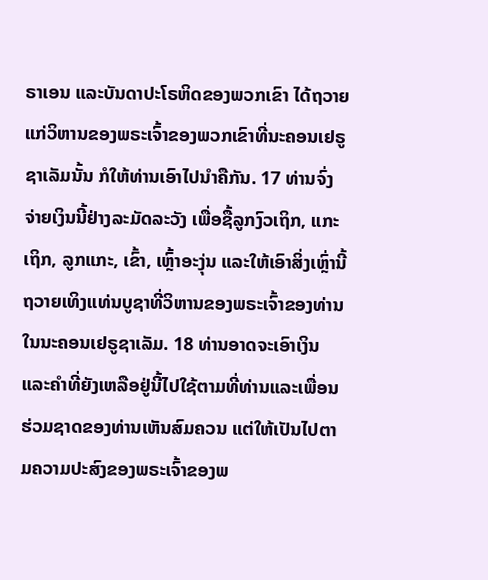ຣາເອນ ແລະບັນດາປະໂຣຫິດຂອງພວກເຂົາ ໄດ້ຖວາຍແກ່ວິຫານຂອງພຣະເຈົ້າຂອງພວກເຂົາທີ່ນະຄອນເຢຣູຊາເລັມນັ້ນ ກໍໃຫ້ທ່ານເອົາໄປນຳຄືກັນ. 17 ທ່ານຈົ່ງຈ່າຍເງິນນີ້ຢ່າງລະມັດລະວັງ ເພື່ອຊື້ລູກງົວເຖິກ, ແກະເຖິກ, ລູກແກະ, ເຂົ້າ, ເຫຼົ້າອະງຸ່ນ ແລະໃຫ້ເອົາສິ່ງເຫຼົ່ານີ້ຖວາຍເທິງແທ່ນບູຊາທີ່ວິຫານຂອງພຣະເຈົ້າຂອງທ່ານໃນນະຄອນເຢຣູຊາເລັມ. 18 ທ່ານອາດຈະເອົາເງິນແລະຄຳທີ່ຍັງເຫລືອຢູ່ນີ້ໄປໃຊ້ຕາມທີ່ທ່ານແລະເພື່ອນຮ່ວມຊາດຂອງທ່ານເຫັນສົມຄວນ ແຕ່ໃຫ້ເປັນໄປຕາມຄວາມປະສົງຂອງພຣະເຈົ້າຂອງພ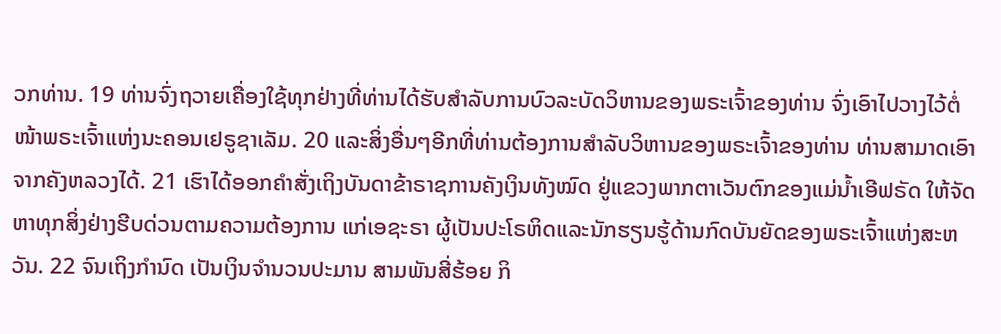ວກທ່ານ. 19 ທ່ານຈົ່ງຖວາຍເຄື່ອງໃຊ້ທຸກຢ່າງທີ່ທ່ານໄດ້ຮັບສຳລັບການບົວລະບັດວິຫານຂອງພຣະເຈົ້າຂອງທ່ານ ຈົ່ງເອົາໄປວາງໄວ້ຕໍ່ໜ້າພຣະເຈົ້າແຫ່ງນະຄອນເຢຣູຊາເລັມ. 20 ແລະສິ່ງອື່ນໆອີກທີ່ທ່ານຕ້ອງການສຳລັບວິຫານຂອງພຣະເຈົ້າຂອງທ່ານ ທ່ານສາມາດເອົາຈາກຄັງຫລວງໄດ້. 21 ເຮົາໄດ້ອອກຄຳສັ່ງເຖິງບັນດາຂ້າຣາຊການຄັງເງິນທັງໝົດ ຢູ່ແຂວງພາກຕາເວັນຕົກຂອງແມ່ນໍ້າເອີຟຣັດ ໃຫ້ຈັດຫາທຸກສິ່ງຢ່າງຮີບດ່ວນຕາມຄວາມຕ້ອງການ ແກ່ເອຊະຣາ ຜູ້ເປັນປະໂຣຫິດແລະນັກຮຽນຮູ້ດ້ານກົດບັນຍັດຂອງພຣະເຈົ້າແຫ່ງສະຫວັນ. 22 ຈົນເຖິງກຳນົດ ເປັນເງິນຈຳນວນປະມານ ສາມພັນສີ່ຮ້ອຍ ກິ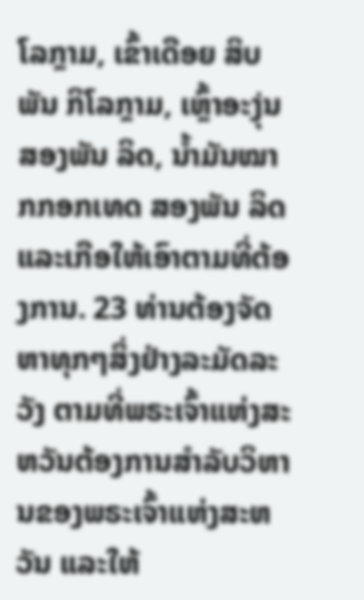ໂລກຼາມ, ເຂົ້າເດືອຍ ສິບພັນ ກິໂລກຼາມ, ເຫຼົ້າອະງຸ່ນ ສອງພັນ ລິດ, ນໍ້າມັນໝາກກອກເທດ ສອງພັນ ລິດ ແລະເກືອໃຫ້ເອົາຕາມທີ່ຕ້ອງການ. 23 ທ່ານຕ້ອງຈັດຫາທຸກໆສິ່ງຢ່າງລະມັດລະວັງ ຕາມທີ່ພຣະເຈົ້າແຫ່ງສະຫວັນຕ້ອງການສຳລັບວິຫານຂອງພຣະເຈົ້າແຫ່ງສະຫວັນ ແລະໃຫ້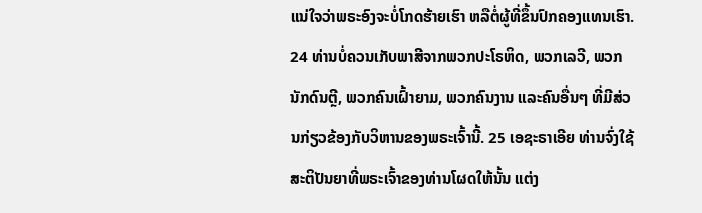ແນ່ໃຈວ່າພຣະອົງຈະບໍ່ໂກດຮ້າຍເຮົາ ຫລືຕໍ່ຜູ້ທີ່ຂຶ້ນປົກຄອງແທນເຮົາ. 24 ທ່ານບໍ່ຄວນເກັບພາສີຈາກພວກປະໂຣຫິດ, ພວກເລວີ, ພວກນັກດົນຕຼີ, ພວກຄົນເຝົ້າຍາມ, ພວກຄົນງານ ແລະຄົນອື່ນໆ ທີ່ມີສ່ວນກ່ຽວຂ້ອງກັບວິຫານຂອງພຣະເຈົ້ານີ້. 25 ເອຊະຣາເອີຍ ທ່ານຈົ່ງໃຊ້ສະຕິປັນຍາທີ່ພຣະເຈົ້າຂອງທ່ານໂຜດໃຫ້ນັ້ນ ແຕ່ງ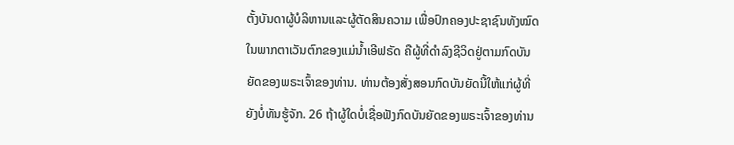ຕັ້ງບັນດາຜູ້ບໍລິຫານແລະຜູ້ຕັດສິນຄວາມ ເພື່ອປົກຄອງປະຊາຊົນທັງໝົດໃນພາກຕາເວັນຕົກຂອງແມ່ນໍ້າເອີຟຣັດ ຄືຜູ້ທີ່ດຳລົງຊີວິດຢູ່ຕາມກົດບັນຍັດຂອງພຣະເຈົ້າຂອງທ່ານ. ທ່ານຕ້ອງສັ່ງສອນກົດບັນຍັດນີ້ໃຫ້ແກ່ຜູ້ທີ່ຍັງບໍ່ທັນຮູ້ຈັກ. 26 ຖ້າຜູ້ໃດບໍ່ເຊື່ອຟັງກົດບັນຍັດຂອງພຣະເຈົ້າຂອງທ່ານ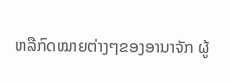ຫລືກົດໝາຍຕ່າງໆຂອງອານາຈັກ ຜູ້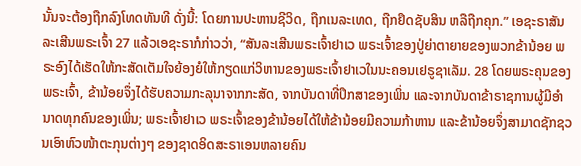ນັ້ນຈະຕ້ອງຖືກລົງໂທດທັນທີ ດັ່ງນີ້: ໂດຍການປະຫານຊີວິດ, ຖືກເນລະເທດ, ຖືກຢຶດຊັບສິນ ຫລືຖືກຄຸກ.” ເອຊະຣາສັນລະເສີນພຣະເຈົ້າ 27 ແລ້ວເອຊະຣາກໍກ່າວວ່າ, “ສັນລະເສີນພຣະເຈົ້າຢາເວ ພຣະເຈົ້າຂອງປູ່ຍ່າຕາຍາຍຂອງພວກຂ້ານ້ອຍ ພຣະອົງໄດ້ເຮັດໃຫ້ກະສັດເຕັມໃຈຍ້ອງຍໍໃຫ້ກຽດແກ່ວິຫານຂອງພຣະເຈົ້າຢາເວໃນນະຄອນເຢຣູຊາເລັມ. 28 ໂດຍພຣະຄຸນຂອງພຣະເຈົ້າ, ຂ້ານ້ອຍຈຶ່ງໄດ້ຮັບຄວາມກະລຸນາຈາກກະສັດ, ຈາກບັນດາທີ່ປຶກສາຂອງເພິ່ນ ແລະຈາກບັນດາຂ້າຣາຊການຜູ້ມີອຳນາດທຸກຄົນຂອງເພິ່ນ; ພຣະເຈົ້າຢາເວ ພຣະເຈົ້າຂອງຂ້ານ້ອຍໄດ້ໃຫ້ຂ້ານ້ອຍມີຄວາມກ້າຫານ ແລະຂ້ານ້ອຍຈຶ່ງສາມາດຊັກຊວນເອົາຫົວໜ້າຕະກຸນຕ່າງໆ ຂອງຊາດອິດສະຣາເອນຫລາຍຄົນ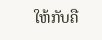ໃຫ້ກັບຄື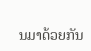ນມາດ້ວຍກັນ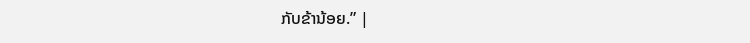ກັບຂ້ານ້ອຍ.” |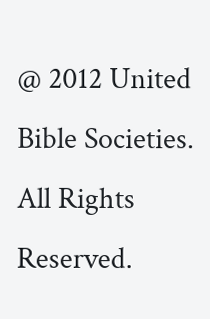@ 2012 United Bible Societies. All Rights Reserved.